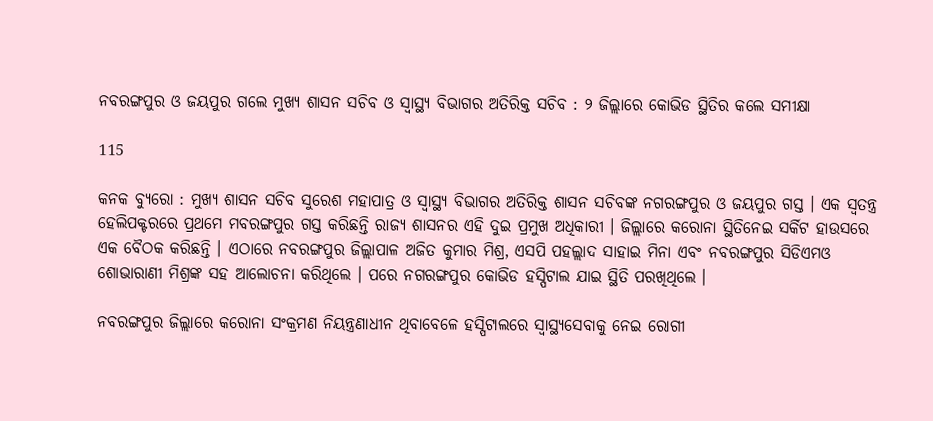ନବରଙ୍ଗପୁର ଓ ଜୟପୁର ଗଲେ ମୁଖ୍ୟ ଶାସନ ସଚିବ ଓ ସ୍ୱାସ୍ଥ୍ୟ ବିଭାଗର ଅତିରିକ୍ତ ସଚିବ : ୨ ଜିଲ୍ଲାରେ କୋଭିଡ ସ୍ଥିତିର କଲେ ସମୀକ୍ଷା

115

କନକ ବ୍ୟୁରୋ : ମୁଖ୍ୟ ଶାସନ ସଚିବ ସୁରେଶ ମହାପାତ୍ର ଓ ସ୍ୱାସ୍ଥ୍ୟ ବିଭାଗର ଅତିରିକ୍ତ ଶାସନ ସଚିବଙ୍କ ନଗରଙ୍ଗପୁର ଓ ଜୟପୁର ଗସ୍ତ । ଏକ ସ୍ୱତନ୍ତ୍ର ହେଲିପକ୍ଟରରେ ପ୍ରଥମେ ମବରଙ୍ଗପୁର ଗସ୍ତ କରିଛନ୍ତି ରାଜ୍ୟ ଶାସନର ଏହି ଦୁଇ ପ୍ରମୁଖ ଅଧିକାରୀ । ଜିଲ୍ଲାରେ କରୋନା ସ୍ଥିତିନେଇ ସର୍କିଟ ହାଉସରେ ଏକ ବୈଠକ କରିଛନ୍ତି । ଏଠାରେ ନବରଙ୍ଗପୁର ଜିଲ୍ଲାପାଳ ଅଜିତ କୁମାର ମିଶ୍ର, ଏସପି ପହଲ୍ଲାଦ ସାହାଇ ମିନା ଏବଂ ନବରଙ୍ଗପୁର ସିଡିଏମଓ ଶୋଭାରାଣୀ ମିଶ୍ରଙ୍କ ସହ ଆଲୋଚନା କରିଥିଲେ । ପରେ ନଗରଙ୍ଗପୁର କୋଭିଡ ହସ୍ପିଟାଲ ଯାଇ ସ୍ଥିତି ପରଖିଥିଲେ ।

ନବରଙ୍ଗପୁର ଜିଲ୍ଲାରେ କରୋନା ସଂକ୍ରମଣ ନିୟନ୍ତ୍ରଣାଧୀନ ଥିବାବେଳେ ହସ୍ପିଟାଲରେ ସ୍ୱାସ୍ଥ୍ୟସେବାକୁ ନେଇ ରୋଗୀ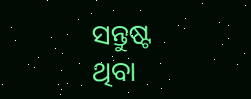ସନ୍ତୁଷ୍ଟ ଥିବା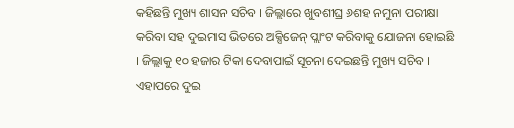କହିଛନ୍ତି ମୁଖ୍ୟ ଶାସନ ସଚିବ । ଜିଲ୍ଲାରେ ଖୁବଶୀଘ୍ର ୬ଶହ ନମୁନା ପରୀକ୍ଷା କରିବା ସହ ଦୁଇମାସ ଭିତରେ ଅକ୍ସିଜେନ୍ ପ୍ଲାଂଟ କରିବାକୁ ଯୋଜନା ହୋଇଛି । ଜିଲ୍ଲାକୁ ୧୦ ହଜାର ଟିକା ଦେବାପାଇଁ ସୂଚନା ଦେଇଛନ୍ତି ମୁଖ୍ୟ ସଚିବ । ଏହାପରେ ଦୁଇ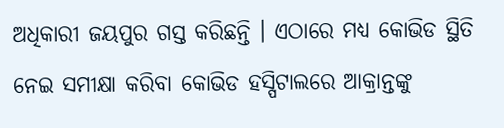ଅଧିକାରୀ ଜୟପୁର ଗସ୍ତ କରିଛନ୍ତି । ଏଠାରେ ମଧ୍ୟ କୋଭିଡ ସ୍ଥିତି ନେଇ ସମୀକ୍ଷା କରିବା କୋଭିଡ ହସ୍ପିଟାଲରେ ଆକ୍ରାନ୍ତଙ୍କୁ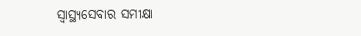ସ୍ୱାସ୍ଥ୍ୟସେବାର ସମୀକ୍ଷା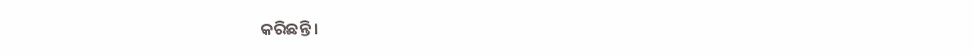କରିଛନ୍ତି ।